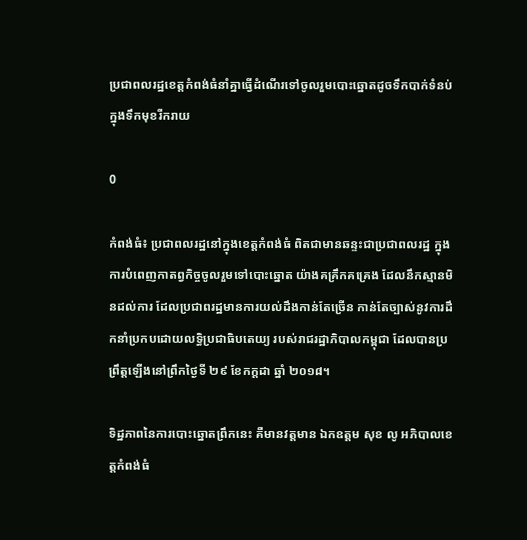ប្រជាពលរដ្ឋខេត្តកំពង់ធំនាំគ្នាធ្វើដំណើរទៅចូលរួមបោះឆ្នោតដូចទឹកបាក់ទំនប់ក្នុងទឹកមុខរីករាយ

0

កំពង់ធំ៖ ប្រជាពលរដ្ឋនៅក្នុងខេត្តកំពង់ធំ ពិតជាមានឆន្ទះជាប្រជាពលរដ្ឋ ក្នុងការបំពេញកាតព្វកិច្ចចូលរួមទៅបោះឆ្នោត យ៉ាងគគ្រឹកគគ្រេង ដែលនឹកស្មានមិនដល់ការ ដែលប្រជាពរដ្ឋមានការយល់ដឹងកាន់តែច្រើន កាន់តែច្បាស់នូវការដឹកនាំប្រកបដោយលទ្ធិប្រជាធិបតេយ្យ របស់រាជរដ្ឋាភិបាលកម្ពុជា ដែលបានប្រព្រឹត្តឡើងនៅព្រឹកថ្ងៃទី ២៩ ខែកក្ដដា ឆ្នាំ ២០១៨។

ទិដ្ឋភាពនៃការបោះឆ្នោតព្រឹកនេះ គឺមានវត្តមាន ឯកឧត្តម សុខ លូ អភិបាលខេត្តកំពង់ធំ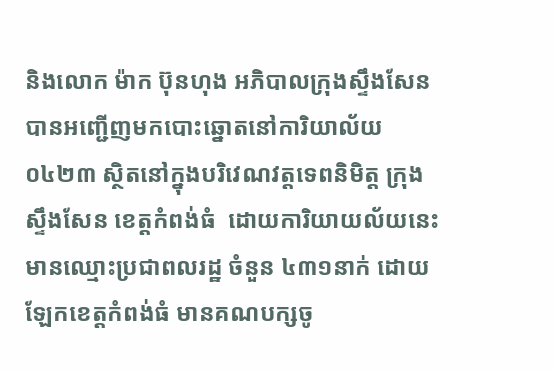និងលោក ម៉ាក ប៊ុនហុង អភិបាលក្រុងស្ទឹងសែន បានអញ្ជើញមកបោះឆ្នោតនៅការិយាល័យ ០៤២៣ ស្ថិតនៅក្នុងបរិវេណវត្តទេពនិមិត្ត ក្រុងស្ទឹងសែន ខេត្តកំពង់ធំ  ដោយការិយាយល័យនេះមានឈ្មោះប្រជាពលរដ្ឋ ចំនួន ៤៣១នាក់ ដោយឡែកខេត្តកំពង់ធំ មានគណបក្សចូ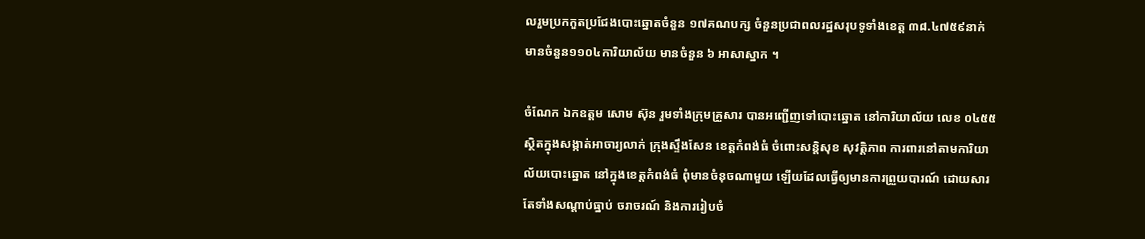លរួមប្រកកួតប្រជែងបោះឆ្នោតចំនួន ១៧គណបក្ស ចំនួនប្រជាពលរដ្ឋសរុបទូទាំងខេត្ត ៣៨.៤៧៥៩នាក់ មានចំនួន១១០៤ការិយាល័យ មានចំនួន ៦ អាសាស្នាក ។

ចំណែក ឯកឧត្តម សោម ស៊ុន រួមទាំងក្រុមគ្រួសារ បានអញ្ជើញទៅបោះឆ្នោត នៅការិយាល័យ លេខ ០៤៥៥ ស្ថិតក្នុងសង្កាត់អាចារ្យលាក់ ក្រុងស្ទឹងសែន ខេត្តកំពង់ធំ ចំពោះសន្តិសុខ សុវត្តិភាព ការពារនៅតាមការិយាល័យបោះឆ្នោត នៅក្នុងខេត្តកំពង់ធំ ពុំមានចំនុចណាមួយ ឡើយដែលធ្វើឲ្យមានការព្រួយបារណ៍ ដោយសារតែទាំងសណ្តាប់ធ្នាប់ ចរាចរណ៍ និងការរៀបចំ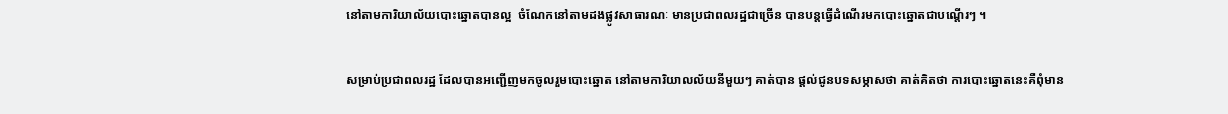នៅតាមការិយាល័យបោះឆ្នោតបានល្អ  ចំណែកនៅតាមដងផ្លូវសាធារណៈ មានប្រជាពលរដ្ឋជាច្រើន បានបន្តធ្វើដំណើរមកបោះឆ្នោតជាបណ្តើរៗ ។

សម្រាប់ប្រជាពលរដ្ឋ ដែលបានអញ្ជើញមកចូលរួមបោះឆ្នោត នៅតាមការិយាលល័យនីមួយៗ គាត់បាន ផ្តល់ជូនបទសម្ភាសថា គាត់គិតថា ការបោះឆ្នោតនេះគឺពុំមាន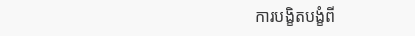ការបង្ខិតបង្ខំពី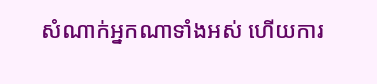សំណាក់អ្នកណាទាំងអស់ ហើយការ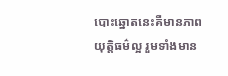បោះឆ្នោតនេះគឺមានភាពយុត្តិធម៌ល្អ រួមទាំងមាន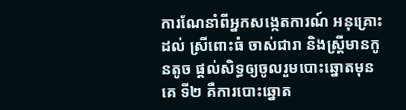ការណែនាំពីអ្នកសង្កេតការណ៍ អនុគ្រោះដល់ ស្រីពោះធំ ចាស់ជារា និងស្រ្តីមានកូនតូច ផ្តល់សិទ្ធឲ្យចូលរួមបោះឆ្នោតមុនគេ ទី២ គឺការបោះឆ្នោត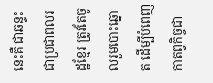នេះគឺ ជាឆន្ទះជាប្រជាពលរដ្ឋខ្មែរ ត្រូវតែចូលរួមបោះឆ្នោត ដើម្បីបំពេញកាតព្វកិច្ចជា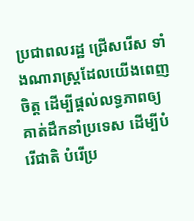ប្រជាពលរដ្ឋ ជ្រើសរើស ទាំងណារាស្រ្តដែលយើងពេញចិត្ត ដើម្បីផ្តល់លទ្ធភាពឲ្យគាត់ដឹកនាំប្រទេស ដើម្បីបំរើជាតិ បំរើប្រ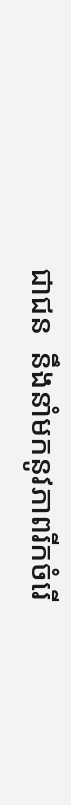ជាជន  នឹងនាំមកនូវភាពរីកចំរើ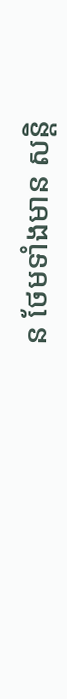ន ថែមទាំងមាន សន្តិ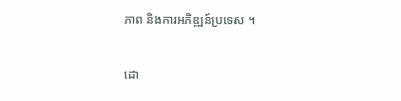ភាព និងការអភិឌ្ឍន៍ប្រទេស ។

ដោ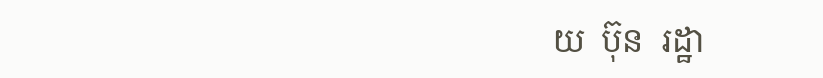យ  ប៊ុន  រដ្ឋា